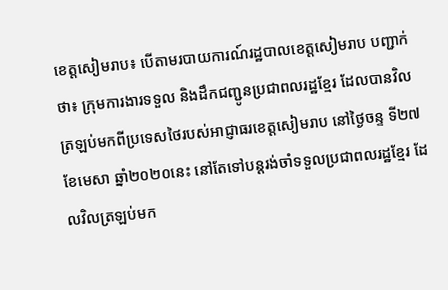ខេត្តសៀមរាប៖ បើតាមរបាយការណ៍រដ្ឋបាលខេត្តសៀមរាប បញ្ជាក់ថា៖ ក្រុមការងារទទួល និងដឹកជញ្ជូនប្រជាពលរដ្ឋខ្មែរ ដែលបានវិលត្រឡប់មកពីប្រទេសថៃរបស់អាជ្ញាធរខេត្តសៀមរាប នៅថ្ងៃចន្ទ ទី២៧ ខែមេសា ឆ្នាំ២០២០នេះ នៅតែទៅបន្តរង់ចាំទទួលប្រជាពលរដ្ឋខ្មែរ ដែលវិលត្រឡប់មក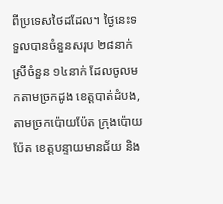ពីប្រទេសថៃដដែល។ ថ្ងៃនេះទទួលបានចំនួនសរុប ២៨នាក់ ស្រីចំនួន ១៤នាក់ ដែលចូលមកតាមច្រកដូង ខេត្តបាត់ដំបង, តាមច្រកប៉ោយប៉ែត ក្រុងប៉ោយប៉ែត ខេត្តបន្ទាយមានជ័យ និង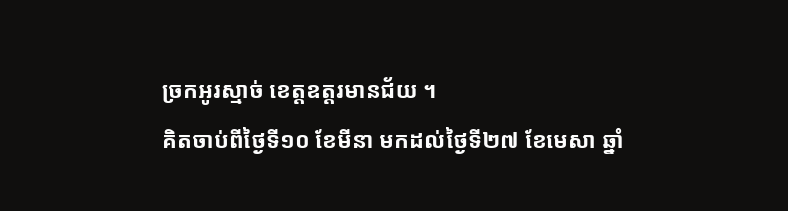ច្រកអូរស្មាច់ ខេត្តឧត្ដរមានជ័យ ។
គិតចាប់ពីថ្ងៃទី១០ ខែមីនា មកដល់ថ្ងៃទី២៧ ខែមេសា ឆ្នាំ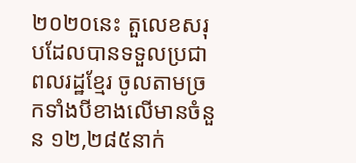២០២០នេះ តួលេខសរុបដែលបានទទួលប្រជាពលរដ្ឋខ្មែរ ចូលតាមច្រកទាំងបីខាងលើមានចំនួន ១២,២៨៥នាក់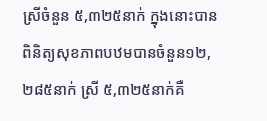ស្រីចំនួន ៥,៣២៥នាក់ ក្នុងនោះបានពិនិត្យសុខភាពបឋមបានចំនួន១២,២៨៥នាក់ ស្រី ៥,៣២៥នាក់គឺ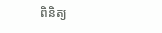ពិនិត្យ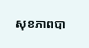សុខភាពបា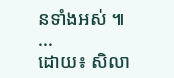នទាំងអស់ ៕
...
ដោយ៖ សិលា